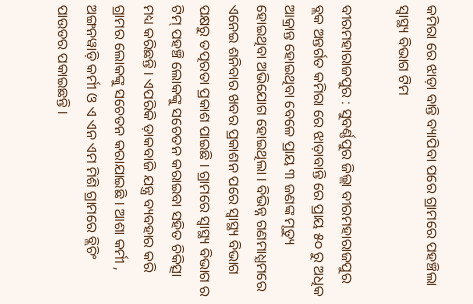କମିରା ରେ ଝାଡ଼ା ବାନ୍ତି ବ୍ୟାପିବା ପରେ ଗ୍ରାମରେ ପହଞ୍ଚିଲା ସ୍ୱାସ୍ଥ୍ୟ ବିଭାଗ ଟିମ

ବୀରମହାରାଜପୁର : ସୁବର୍ଣ୍ଣପୁର ଜିଲ୍ଲା ବୀରମହାରାଜପୁର ବ୍ଲକ ଅନ୍ତର୍ଗତ କମିରା ରେ ଝାଡ଼ାବାନ୍ତି ରେ ପ୍ରାୟ ୫୦ ରୁ ଅଧିକ ଆକ୍ରାନ୍ତ ହୋଇଥିବା ବେଳେ ପ୍ରାୟ ୩ ଜଣଙ୍କ ମୃତ୍ୟୁ ହୋଇଥିବା ଅଭିଯୋଗ ହୋଇଥିଲା । ବିଭିନ୍ନ ଗଣମାଧ୍ଯମରେ ଏନେଇ ଶନିବାର ଖବର ପ୍ରକାଶନ ପରେ ସ୍ବାସ୍ଥ୍ୟ ବିଭାଗ ପକ୍ଷରୁ ତତ୍ପରତା ପ୍ରକାଶ ପାଇଛି । ଗ୍ରାମରେ ସ୍ବାସ୍ଥ୍ୟ ବିଭାଗ ର ଟିମ୍ ପହଞ୍ଚି ଲୋକଙ୍କୁ ସଚେତନ କରାଇବା ସହିତ ଚିକିତ୍ସା ମଧ୍ୟ କରିଛନ୍ତି । ଏପରିକି ଡ଼ାକବାଜି ଯନ୍ତ୍ର ବ୍ୟବହାର କରି ଗ୍ରାମର ଲୋକଙ୍କୁ ସଚେତନ କରାଯାଇଛି । ଆଶା କର୍ମୀ , ଅଙ୍ଗନୱାଡ଼ି କର୍ମୀ ଓ ଏ ଏନ ଏମ ମିଶି ଗ୍ରାମରେ ବ୍ଲିଚିଂ ପାଉଡର ପକାଇଛନ୍ତି ।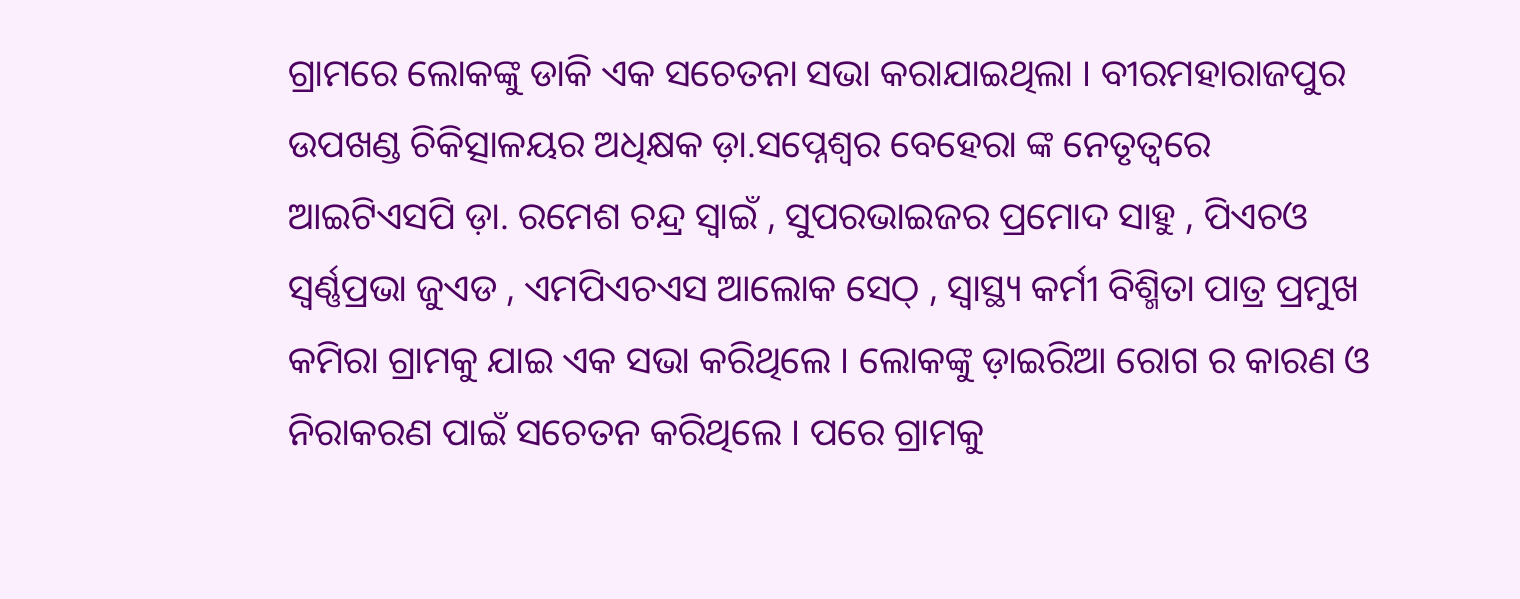ଗ୍ରାମରେ ଲୋକଙ୍କୁ ଡାକି ଏକ ସଚେତନା ସଭା କରାଯାଇଥିଲା । ବୀରମହାରାଜପୁର ଉପଖଣ୍ଡ ଚିକିତ୍ସାଳୟର ଅଧିକ୍ଷକ ଡ଼ା.ସପ୍ନେଶ୍ୱର ବେହେରା ଙ୍କ ନେତୃତ୍ୱରେ ଆଇଟିଏସପି ଡ଼ା. ରମେଶ ଚନ୍ଦ୍ର ସ୍ୱାଇଁ , ସୁପରଭାଇଜର ପ୍ରମୋଦ ସାହୁ , ପିଏଚଓ ସ୍ୱର୍ଣ୍ଣପ୍ରଭା ଜୁଏଡ , ଏମପିଏଚଏସ ଆଲୋକ ସେଠ୍ , ସ୍ବାସ୍ଥ୍ୟ କର୍ମୀ ବିଶ୍ମିତା ପାତ୍ର ପ୍ରମୁଖ କମିରା ଗ୍ରାମକୁ ଯାଇ ଏକ ସଭା କରିଥିଲେ । ଲୋକଙ୍କୁ ଡ଼ାଇରିଆ ରୋଗ ର କାରଣ ଓ ନିରାକରଣ ପାଇଁ ସଚେତନ କରିଥିଲେ । ପରେ ଗ୍ରାମକୁ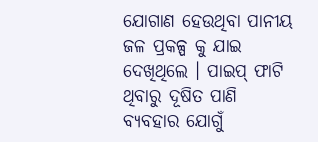ଯୋଗାଣ ହେଉଥିବା ପାନୀୟ ଜଳ ପ୍ରକଳ୍ପ କୁ ଯାଇ ଦେଖିଥିଲେ । ପାଇପ୍ ଫାଟି ଥିବାରୁ ଦୂଷିତ ପାଣି ବ୍ୟବହାର ଯୋଗୁଁ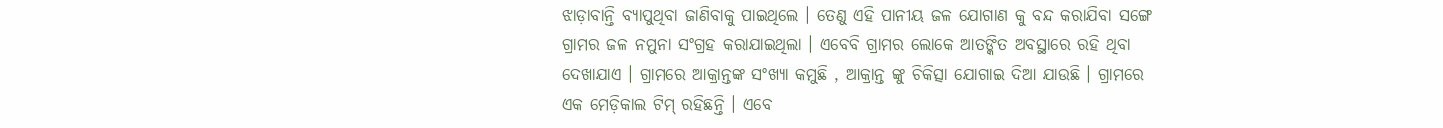ଝାଡ଼ାବାନ୍ତି ବ୍ୟାପୁଥିବା ଜାଣିବାକୁ ପାଇଥିଲେ । ତେଣୁ ଏହି ପାନୀୟ ଜଳ ଯୋଗାଣ କୁ ବନ୍ଦ କରାଯିବା ସଙ୍ଗେ ଗ୍ରାମର ଜଳ ନମୁନା ସଂଗ୍ରହ କରାଯାଇଥିଲା । ଏବେବି ଗ୍ରାମର ଲୋକେ ଆତଙ୍କିତ ଅବସ୍ଥାରେ ରହି ଥିବା ଦେଖାଯାଏ । ଗ୍ରାମରେ ଆକ୍ରାନ୍ତଙ୍କ ସଂଖ୍ୟା କମୁଛି , ଆକ୍ରାନ୍ତ ଙ୍କୁ ଚିକିତ୍ସା ଯୋଗାଇ ଦିଆ ଯାଉଛି । ଗ୍ରାମରେ ଏକ ମେଡ଼ିକାଲ ଟିମ୍ ରହିଛନ୍ତି । ଏବେ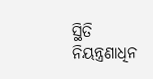ସ୍ଥିତି ନିୟନ୍ତ୍ରଣାଧିନ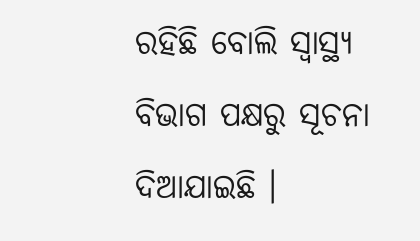ରହିଛି ବୋଲି ସ୍ବାସ୍ଥ୍ୟ ବିଭାଗ ପକ୍ଷରୁ ସୂଚନା ଦିଆଯାଇଛି ।